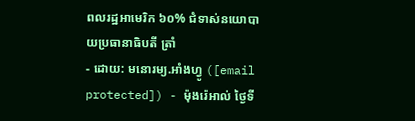ពលរដ្ឋអាមេរិក ៦០% ជំទាស់នយោបាយប្រធានាធិបតី ត្រាំ
- ដោយ: មនោរម្យ.អាំងហ្វូ ([email protected]) - ម៉ុងរ៉េអាល់ ថ្ងៃទី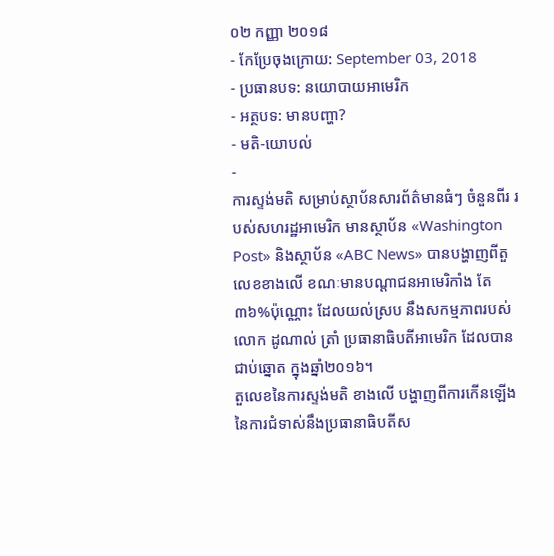០២ កញ្ញា ២០១៨
- កែប្រែចុងក្រោយ: September 03, 2018
- ប្រធានបទ: នយោបាយអាមេរិក
- អត្ថបទ: មានបញ្ហា?
- មតិ-យោបល់
-
ការស្ទង់មតិ សម្រាប់ស្ថាប័នសារព័ត៌មានធំៗ ចំនួនពីរ របស់សហរដ្ឋអាមេរិក មានស្ថាប័ន «Washington Post» និងស្ថាប័ន «ABC News» បានបង្ហាញពីតួលេខខាងលើ ខណៈមានបណ្ដាជនអាមេរិកាំង តែ៣៦%ប៉ុណ្ណោះ ដែលយល់ស្រប នឹងសកម្មភាពរបស់លោក ដូណាល់ ត្រាំ ប្រធានាធិបតីអាមេរិក ដែលបានជាប់ឆ្នោត ក្នុងឆ្នាំ២០១៦។
តួលេខនៃការស្ទង់មតិ ខាងលើ បង្ហាញពីការកើនឡើង នៃការជំទាស់នឹងប្រធានាធិបតីស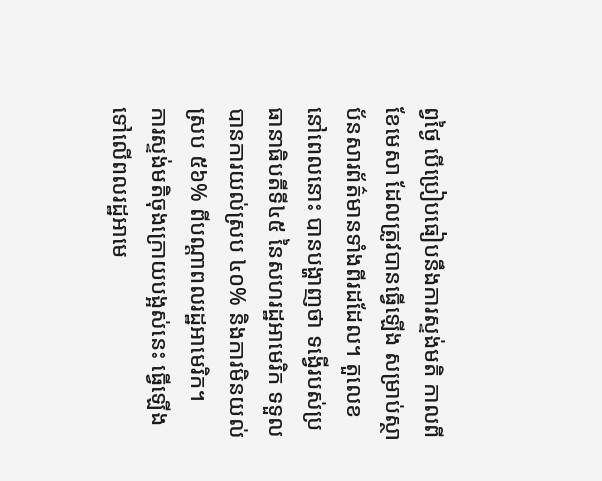ព្វថ្ងៃ បើប្រៀបធៀបនឹងការស្ទង់មតិ កាលពីខែមេសា ដែលត្រូវបានធ្វើឡើង សម្រាប់ស្ថាប័នសារព័ត៌មានទាំងពីរដដែល។ តួលេខនៅពេលនោះ បានបង្ហាញថា ទង្វើរបស់ប្រធានាធិបតីទី៤៥ នៃសហរដ្ឋអាមេរិក ទទួលបានការយល់ស្រប ៤០% និងការមិនយល់ស្រប ៥៦% ពីបណ្ដាពលរដ្ឋអាមេរិក។
ការស្ទង់មតិចុងក្រោយបង្អស់នេះ ធ្វើឡើងទៅលើពលរដ្ឋអាមេ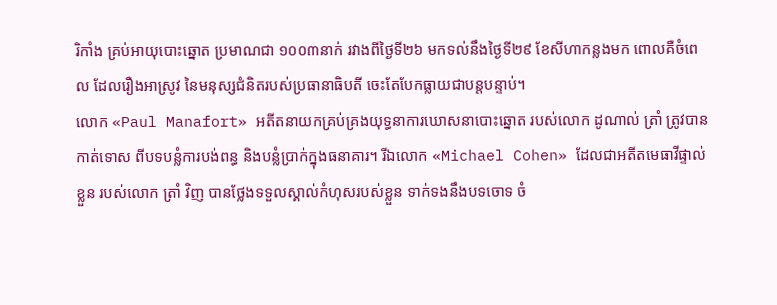រិកាំង គ្រប់អាយុបោះឆ្នោត ប្រមាណជា ១០០៣នាក់ រវាងពីថ្ងៃទី២៦ មកទល់នឹងថ្ងៃទី២៩ ខែសីហាកន្លងមក ពោលគឺចំពេល ដែលរឿងអាស្រូវ នៃមនុស្សជំនិតរបស់ប្រធានាធិបតី ចេះតែបែកធ្លាយជាបន្តបន្ទាប់។
លោក «Paul Manafort» អតីតនាយកគ្រប់គ្រងយុទ្ធនាការឃោសនាបោះឆ្នោត របស់លោក ដូណាល់ ត្រាំ ត្រូវបានកាត់ទោស ពីបទបន្លំការបង់ពន្ធ និងបន្លំប្រាក់ក្នុងធនាគារ។ រីឯលោក «Michael Cohen» ដែលជាអតីតមេធាវីផ្ទាល់ខ្លួន របស់លោក ត្រាំ វិញ បានថ្លែងទទួលស្គាល់កំហុសរបស់ខ្លួន ទាក់ទងនឹងបទចោទ ចំ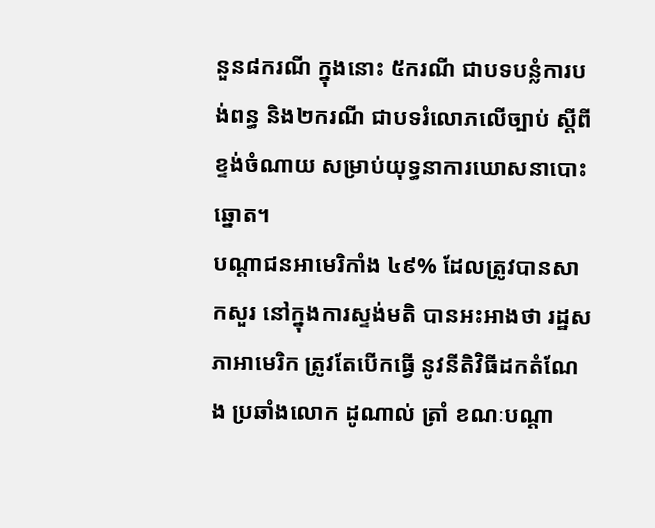នួន៨ករណី ក្នុងនោះ ៥ករណី ជាបទបន្លំការបង់ពន្ធ និង២ករណី ជាបទរំលោភលើច្បាប់ ស្ដីពីខ្ទង់ចំណាយ សម្រាប់យុទ្ធនាការឃោសនាបោះឆ្នោត។
បណ្ដាជនអាមេរិកាំង ៤៩% ដែលត្រូវបានសាកសួរ នៅក្នុងការស្ទង់មតិ បានអះអាងថា រដ្ឋសភាអាមេរិក ត្រូវតែបើកធ្វើ នូវនីតិវិធីដកតំណែង ប្រឆាំងលោក ដូណាល់ ត្រាំ ខណៈបណ្ដា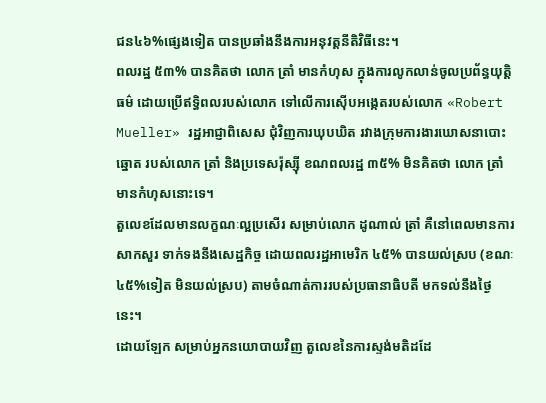ជន៤៦%ផ្សេងទៀត បានប្រឆាំងនឹងការអនុវត្តនីតិវិធីនេះ។
ពលរដ្ឋ ៥៣% បានគិតថា លោក ត្រាំ មានកំហុស ក្នុងការលូកលាន់ចូលប្រព័ន្ធយុត្តិធម៌ ដោយប្រើឥទ្ធិពលរបស់លោក ទៅលើការស៊ើបអង្កេតរបស់លោក «Robert Mueller» រដ្ឋអាជ្ញាពិសេស ជុំវិញការឃុបឃិត រវាងក្រុមការងារឃោសនាបោះឆ្នោត របស់លោក ត្រាំ និងប្រទេសរ៉ុស្ស៊ី ខណពលរដ្ឋ ៣៥% មិនគិតថា លោក ត្រាំ មានកំហុសនោះទេ។
តួលេខដែលមានលក្ខណៈល្អប្រសើរ សម្រាប់លោក ដូណាល់ ត្រាំ គឺនៅពេលមានការសាកសួរ ទាក់ទងនឹងសេដ្ឋកិច្ច ដោយពលរដ្ឋអាមេរិក ៤៥% បានយល់ស្រប (ខណៈ ៤៥%ទៀត មិនយល់ស្រប) តាមចំណាត់ការរបស់ប្រធានាធិបតី មកទល់នឹងថ្ងៃនេះ។
ដោយឡែក សម្រាប់អ្នកនយោបាយវិញ តួលេខនៃការស្ទង់មតិដដែ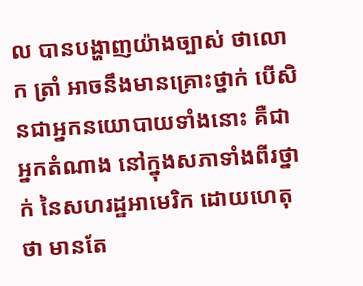ល បានបង្ហាញយ៉ាងច្បាស់ ថាលោក ត្រាំ អាចនឹងមានគ្រោះថ្នាក់ បើសិនជាអ្នកនយោបាយទាំងនោះ គឺជាអ្នកតំណាង នៅក្នុងសភាទាំងពីរថ្នាក់ នៃសហរដ្ឋអាមេរិក ដោយហេតុថា មានតែ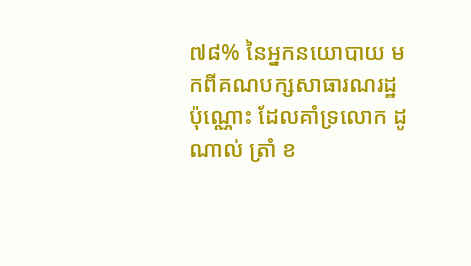៧៨% នៃអ្នកនយោបាយ មកពីគណបក្សសាធារណរដ្ឋប៉ុណ្ណោះ ដែលគាំទ្រលោក ដូណាល់ ត្រាំ ខ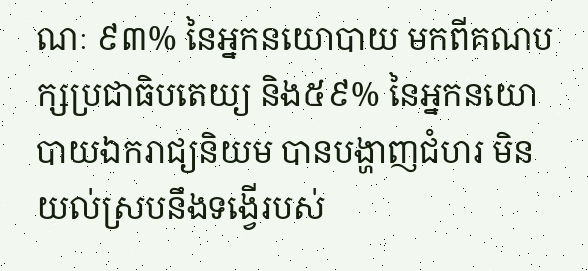ណៈ ៩៣% នៃអ្នកនយោបាយ មកពីគណបក្សប្រជាធិបតេយ្យ និង៥៩% នៃអ្នកនយោបាយឯករាជ្យនិយម បានបង្ហាញជំហរ មិនយល់ស្របនឹងទង្វើរបស់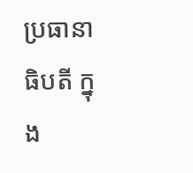ប្រធានាធិបតី ក្នុង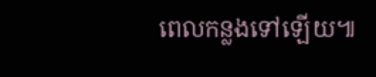ពេលកន្លងទៅឡើយ៕